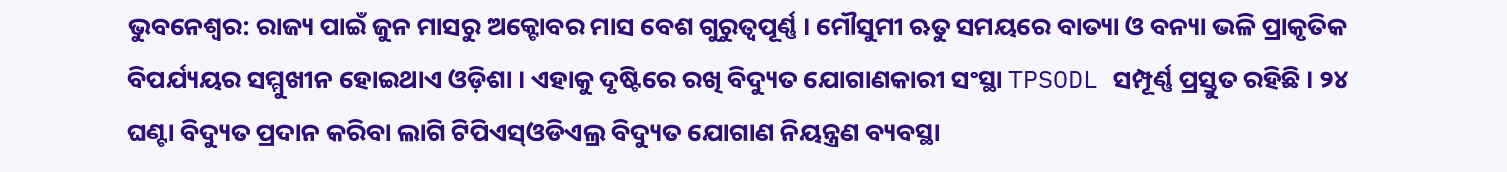ଭୁବନେଶ୍ବର: ରାଜ୍ୟ ପାଇଁ ଜୁନ ମାସରୁ ଅକ୍ଟୋବର ମାସ ବେଶ ଗୁରୁତ୍ବପୂର୍ଣ୍ଣ । ମୌସୁମୀ ଋତୁ ସମୟରେ ବାତ୍ୟା ଓ ବନ୍ୟା ଭଳି ପ୍ରାକୃତିକ ବିପର୍ଯ୍ୟୟର ସମ୍ମୁଖୀନ ହୋଇଥାଏ ଓଡ଼ିଶା । ଏହାକୁ ଦୃଷ୍ଟିରେ ରଖି ବିଦ୍ୟୁତ ଯୋଗାଣକାରୀ ସଂସ୍ଥା TPSODL ସମ୍ପୂର୍ଣ୍ଣ ପ୍ରସ୍ତୁତ ରହିଛି । ୨୪ ଘଣ୍ଟା ବିଦ୍ୟୁତ ପ୍ରଦାନ କରିବା ଲାଗି ଟିପିଏସ୍ଓଡିଏଲ୍ର ବିଦ୍ୟୁତ ଯୋଗାଣ ନିୟନ୍ତ୍ରଣ ବ୍ୟବସ୍ଥା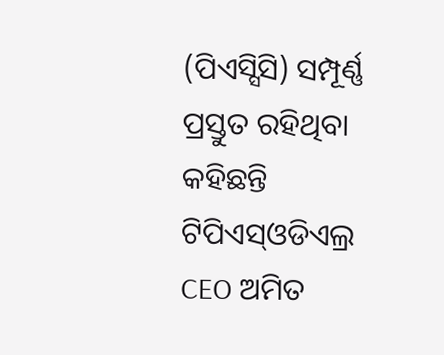(ପିଏସ୍ସିସି) ସମ୍ପୂର୍ଣ୍ଣ ପ୍ରସ୍ତୁତ ରହିଥିବା କହିଛନ୍ତି ଟିପିଏସ୍ଓଡିଏଲ୍ର CEO ଅମିତ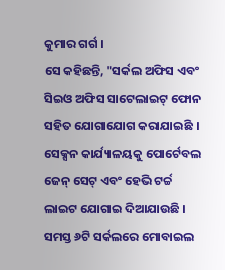କୁମାର ଗର୍ଗ ।
ସେ କହିଛନ୍ତି, "ସର୍କଲ ଅଫିସ ଏବଂ ସିଇଓ ଅଫିସ ସାଟେଲାଇଟ୍ ଫୋନ ସହିତ ଯୋଗାଯୋଗ କରାଯାଇଛି । ସେକ୍ସନ କାର୍ଯ୍ୟାଳୟକୁ ପୋର୍ଟେବଲ ଜେନ୍ ସେଟ୍ ଏବଂ ହେଭି ଟର୍ଚ୍ଚ ଲାଇଟ ଯୋଗାଇ ଦିଆଯାଉଛି । ସମସ୍ତ ୬ଟି ସର୍କଲରେ ମୋବାଇଲ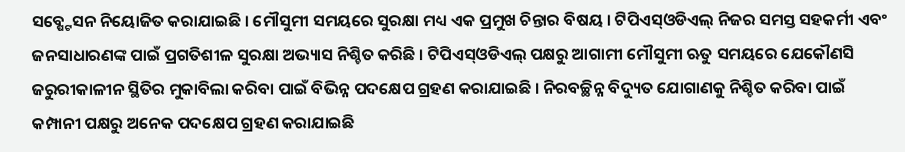ସବ୍ଷ୍ଟେସନ ନିୟୋଜିତ କରାଯାଇଛି । ମୌସୁମୀ ସମୟରେ ସୁରକ୍ଷା ମଧ୍ୟ ଏକ ପ୍ରମୁଖ ଚିନ୍ତାର ବିଷୟ । ଟିପିଏସ୍ଓଡିଏଲ୍ ନିଜର ସମସ୍ତ ସହକର୍ମୀ ଏବଂ ଜନସାଧାରଣଙ୍କ ପାଇଁ ପ୍ରଗତିଶୀଳ ସୁରକ୍ଷା ଅଭ୍ୟାସ ନିଶ୍ଚିତ କରିଛି । ଟିପିଏସ୍ଓଡିଏଲ୍ ପକ୍ଷରୁ ଆଗାମୀ ମୌସୁମୀ ଋତୁ ସମୟରେ ଯେକୌଣସି ଜରୁରୀକାଳୀନ ସ୍ଥିତିର ମୁକାବିଲା କରିବା ପାଇଁ ବିଭିନ୍ନ ପଦକ୍ଷେପ ଗ୍ରହଣ କରାଯାଇଛି । ନିରବଚ୍ଛିନ୍ନ ବିଦ୍ୟୁତ ଯୋଗାଣକୁ ନିଶ୍ଚିତ କରିବା ପାଇଁ କମ୍ପାନୀ ପକ୍ଷରୁ ଅନେକ ପଦକ୍ଷେପ ଗ୍ରହଣ କରାଯାଇଛି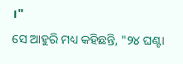।"
ସେ ଆହୁରି ମଧ୍ୟ କହିଛନ୍ତି, "୨୪ ଘଣ୍ଟା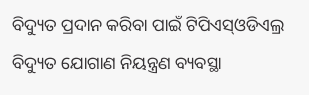ବିଦ୍ୟୁତ ପ୍ରଦାନ କରିବା ପାଇଁ ଟିପିଏସ୍ଓଡିଏଲ୍ର ବିଦ୍ୟୁତ ଯୋଗାଣ ନିୟନ୍ତ୍ରଣ ବ୍ୟବସ୍ଥା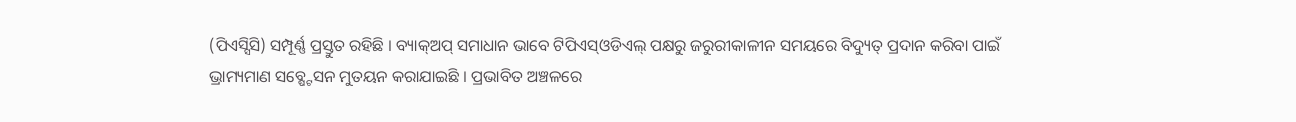(ପିଏସ୍ସିସି) ସମ୍ପୂର୍ଣ୍ଣ ପ୍ରସ୍ତୁତ ରହିଛି । ବ୍ୟାକ୍ଅପ୍ ସମାଧାନ ଭାବେ ଟିପିଏସ୍ଓଡିଏଲ୍ ପକ୍ଷରୁ ଜରୁରୀକାଳୀନ ସମୟରେ ବିଦ୍ୟୁତ୍ ପ୍ରଦାନ କରିବା ପାଇଁ ଭ୍ରାମ୍ୟମାଣ ସବ୍ଷ୍ଟେସନ ମୁତୟନ କରାଯାଇଛି । ପ୍ରଭାବିତ ଅଞ୍ଚଳରେ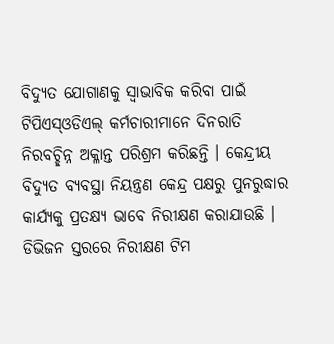ବିଦ୍ୟୁତ ଯୋଗାଣକୁ ସ୍ବାଭାବିକ କରିବା ପାଇଁ ଟିପିଏସ୍ଓଡିଏଲ୍ କର୍ମଚାରୀମାନେ ଦିନରାତି ନିରବଚ୍ଛିନ୍ନ ଅକ୍ଳାନ୍ତ ପରିଶ୍ରମ କରିଛନ୍ତି । କେନ୍ଦ୍ରୀୟ ବିଦ୍ୟୁତ ବ୍ୟବସ୍ଥା ନିୟନ୍ତ୍ରଣ କେନ୍ଦ୍ର ପକ୍ଷରୁ ପୁନରୁଦ୍ଧାର କାର୍ଯ୍ୟକୁ ପ୍ରତକ୍ଷ୍ୟ ଭାବେ ନିରୀକ୍ଷଣ କରାଯାଉଛି । ଡିଭିଜନ ସ୍ତରରେ ନିରୀକ୍ଷଣ ଟିମ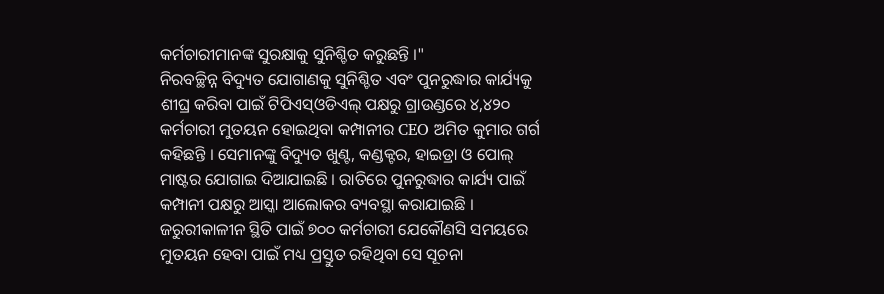କର୍ମଚାରୀମାନଙ୍କ ସୁରକ୍ଷାକୁ ସୁନିଶ୍ଚିତ କରୁଛନ୍ତି ।"
ନିରବଚ୍ଛିନ୍ନ ବିଦ୍ୟୁତ ଯୋଗାଣକୁ ସୁନିଶ୍ଚିତ ଏବଂ ପୁନରୁଦ୍ଧାର କାର୍ଯ୍ୟକୁ ଶୀଘ୍ର କରିବା ପାଇଁ ଟିପିଏସ୍ଓଡିଏଲ୍ ପକ୍ଷରୁ ଗ୍ରାଉଣ୍ଡରେ ୪,୪୨୦ କର୍ମଚାରୀ ମୁତୟନ ହୋଇଥିବା କମ୍ପାନୀର CEO ଅମିତ କୁମାର ଗର୍ଗ କହିଛନ୍ତି । ସେମାନଙ୍କୁ ବିଦ୍ୟୁତ ଖୁଣ୍ଟ, କଣ୍ଡକ୍ଟର, ହାଇଡ୍ରା ଓ ପୋଲ୍ ମାଷ୍ଟର ଯୋଗାଇ ଦିଆଯାଇଛି । ରାତିରେ ପୁନରୁଦ୍ଧାର କାର୍ଯ୍ୟ ପାଇଁ କମ୍ପାନୀ ପକ୍ଷରୁ ଆସ୍କା ଆଲୋକର ବ୍ୟବସ୍ଥା କରାଯାଇଛି । ଜରୁରୀକାଳୀନ ସ୍ଥିତି ପାଇଁ ୭୦୦ କର୍ମଚାରୀ ଯେକୌଣସି ସମୟରେ ମୁତୟନ ହେବା ପାଇଁ ମଧ୍ୟ ପ୍ରସ୍ତୁତ ରହିଥିବା ସେ ସୂଚନା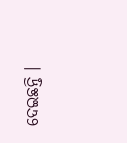ଦେଇଛନ୍ତି ।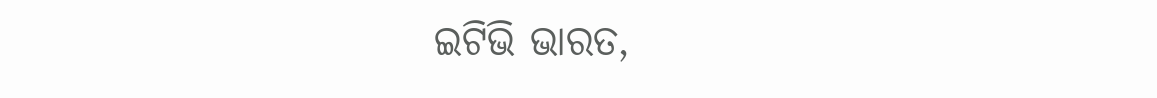ଇଟିଭି ଭାରତ,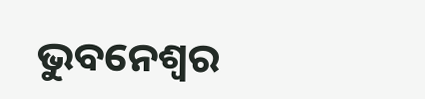ଭୁବନେଶ୍ବର